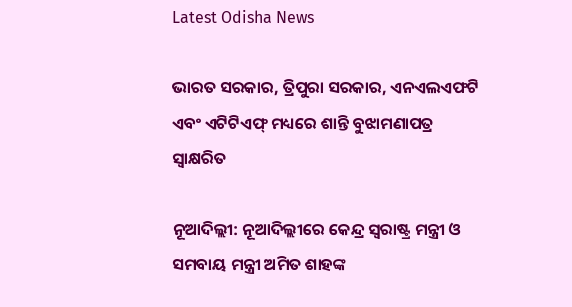Latest Odisha News

ଭାରତ ସରକାର, ତ୍ରିପୁରା ସରକାର, ଏନଏଲଏଫଟି ଏବଂ ଏଟିଟିଏଫ୍ ମଧ୍ୟରେ ଶାନ୍ତି ବୁଝାମଣାପତ୍ର ସ୍ୱାକ୍ଷରିତ

ନୂଆଦିଲ୍ଲୀ: ନୂଆଦିଲ୍ଲୀରେ କେନ୍ଦ୍ର ସ୍ୱରାଷ୍ଟ୍ର ମନ୍ତ୍ରୀ ଓ ସମବାୟ ମନ୍ତ୍ରୀ ଅମିତ ଶାହଙ୍କ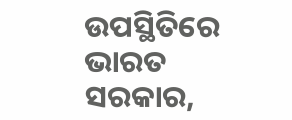ଉପସ୍ଥିତିରେ ଭାରତ ସରକାର,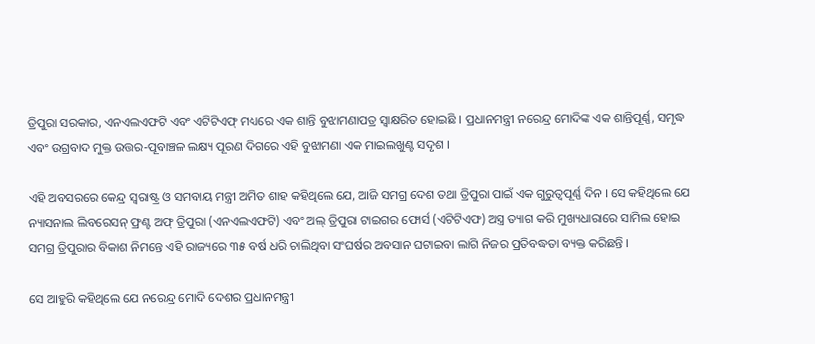ତ୍ରିପୁରା ସରକାର, ଏନଏଲଏଫଟି ଏବଂ ଏଟିଟିଏଫ୍ ମଧ୍ୟରେ ଏକ ଶାନ୍ତି ବୁଝାମଣାପତ୍ର ସ୍ୱାକ୍ଷରିତ ହୋଇଛି । ପ୍ରଧାନମନ୍ତ୍ରୀ ନରେନ୍ଦ୍ର ମୋଦିଙ୍କ ଏକ ଶାନ୍ତିପୂର୍ଣ୍ଣ, ସମୃଦ୍ଧ ଏବଂ ଉଗ୍ରବାଦ ମୁକ୍ତ ଉତ୍ତର-ପୂବାଞ୍ଚଳ ଲକ୍ଷ୍ୟ ପୂରଣ ଦିଗରେ ଏହି ବୁଝାମଣା ଏକ ମାଇଲଖୁଣ୍ଟ ସଦୃଶ ।

ଏହି ଅବସରରେ କେନ୍ଦ୍ର ସ୍ୱରାଷ୍ଟ୍ର ଓ ସମବାୟ ମନ୍ତ୍ରୀ ଅମିତ ଶାହ କହିଥିଲେ ଯେ, ଆଜି ସମଗ୍ର ଦେଶ ତଥା ତ୍ରିପୁରା ପାଇଁ ଏକ ଗୁରୁତ୍ୱପୂର୍ଣ୍ଣ ଦିନ । ସେ କହିଥିଲେ ଯେ ନ୍ୟାସନାଲ ଲିବରେସନ୍ ଫ୍ରଣ୍ଟ ଅଫ୍ ତ୍ରିପୁରା (ଏନଏଲଏଫଟି) ଏବଂ ଅଲ୍ ତ୍ରିପୁରା ଟାଇଗର ଫୋର୍ସ (ଏଟିଟିଏଫ) ଅସ୍ତ୍ର ତ୍ୟାଗ କରି ମୁଖ୍ୟଧାରାରେ ସାମିଲ ହୋଇ ସମଗ୍ର ତ୍ରିପୁରାର ବିକାଶ ନିମନ୍ତେ ଏହି ରାଜ୍ୟରେ ୩୫ ବର୍ଷ ଧରି ଚାଲିଥିବା ସଂଘର୍ଷର ଅବସାନ ଘଟାଇବା ଲାଗି ନିଜର ପ୍ରତିବଦ୍ଧତା ବ୍ୟକ୍ତ କରିଛନ୍ତି ।

ସେ ଆହୁରି କହିଥିଲେ ଯେ ନରେନ୍ଦ୍ର ମୋଦି ଦେଶର ପ୍ରଧାନମନ୍ତ୍ରୀ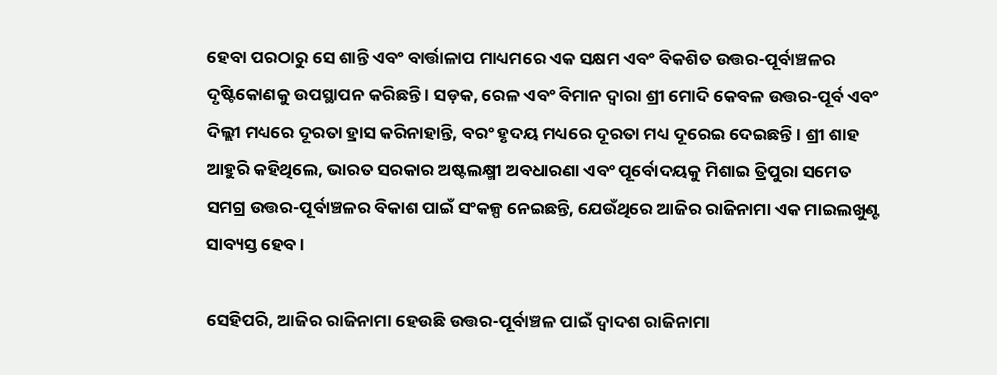ହେବା ପରଠାରୁ ସେ ଶାନ୍ତି ଏବଂ ବାର୍ତ୍ତାଳାପ ମାଧ୍ୟମରେ ଏକ ସକ୍ଷମ ଏବଂ ବିକଶିତ ଉତ୍ତର-ପୂର୍ବାଞ୍ଚଳର ଦୃଷ୍ଟିକୋଣକୁ ଉପସ୍ଥାପନ କରିଛନ୍ତି । ସଡ଼କ, ରେଳ ଏବଂ ବିମାନ ଦ୍ୱାରା ଶ୍ରୀ ମୋଦି କେବଳ ଉତ୍ତର-ପୂର୍ବ ଏବଂ ଦିଲ୍ଲୀ ମଧ୍ୟରେ ଦୂରତା ହ୍ରାସ କରିନାହାନ୍ତି, ବରଂ ହୃଦୟ ମଧ୍ୟରେ ଦୂରତା ମଧ୍ୟ ଦୂରେଇ ଦେଇଛନ୍ତି । ଶ୍ରୀ ଶାହ ଆହୁରି କହିଥିଲେ, ଭାରତ ସରକାର ଅଷ୍ଟଲକ୍ଷ୍ମୀ ଅବଧାରଣା ଏବଂ ପୂର୍ବୋଦୟକୁ ମିଶାଇ ତ୍ରିପୁରା ସମେତ ସମଗ୍ର ଉତ୍ତର-ପୂର୍ବାଞ୍ଚଳର ବିକାଶ ପାଇଁ ସଂକଳ୍ପ ନେଇଛନ୍ତି, ଯେଉଁଥିରେ ଆଜିର ରାଜିନାମା ଏକ ମାଇଲଖୁଣ୍ଟ ସାବ୍ୟସ୍ତ ହେବ ।

ସେହିପରି, ଆଜିର ରାଜିନାମା ହେଉଛି ଉତ୍ତର-ପୂର୍ବାଞ୍ଚଳ ପାଇଁ ଦ୍ୱାଦଶ ରାଜିନାମା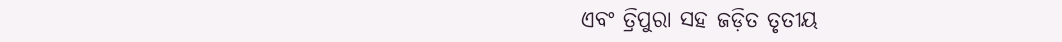ଏବଂ ତ୍ରିପୁରା ସହ ଜଡ଼ିତ ତୃତୀୟ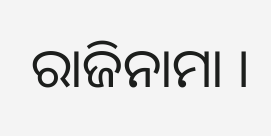ରାଜିନାମା ।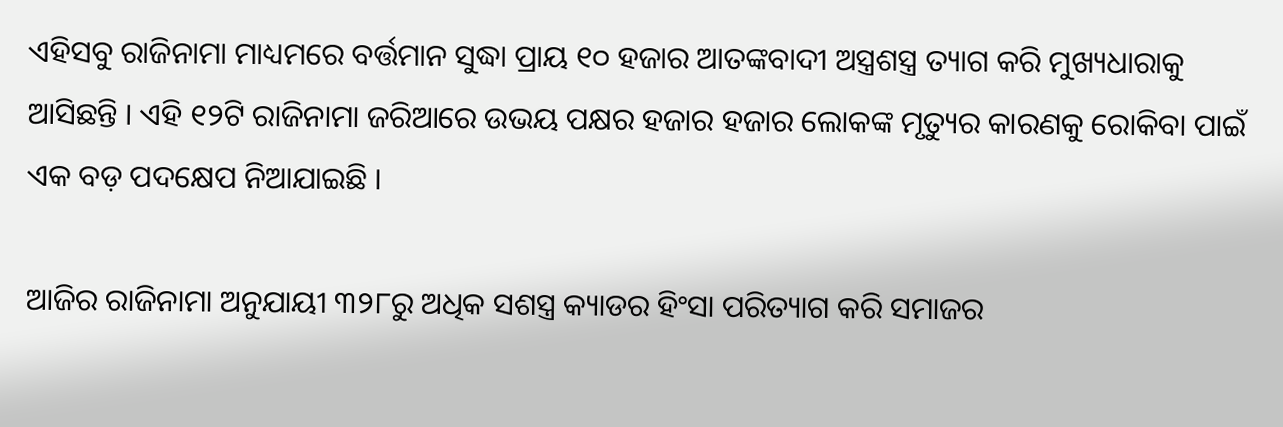ଏହିସବୁ ରାଜିନାମା ମାଧ୍ୟମରେ ବର୍ତ୍ତମାନ ସୁଦ୍ଧା ପ୍ରାୟ ୧୦ ହଜାର ଆତଙ୍କବାଦୀ ଅସ୍ତ୍ରଶସ୍ତ୍ର ତ୍ୟାଗ କରି ମୁଖ୍ୟଧାରାକୁ ଆସିଛନ୍ତି । ଏହି ୧୨ଟି ରାଜିନାମା ଜରିଆରେ ଉଭୟ ପକ୍ଷର ହଜାର ହଜାର ଲୋକଙ୍କ ମୃତ୍ୟୁର କାରଣକୁ ରୋକିବା ପାଇଁ ଏକ ବଡ଼ ପଦକ୍ଷେପ ନିଆଯାଇଛି ।

ଆଜିର ରାଜିନାମା ଅନୁଯାୟୀ ୩୨୮ରୁ ଅଧିକ ସଶସ୍ତ୍ର କ୍ୟାଡର ହିଂସା ପରିତ୍ୟାଗ କରି ସମାଜର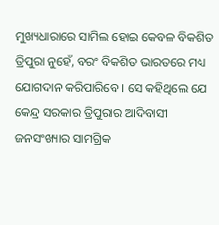ମୁଖ୍ୟଧାରାରେ ସାମିଲ ହୋଇ କେବଳ ବିକଶିତ ତ୍ରିପୁରା ନୁହେଁ, ବରଂ ବିକଶିତ ଭାରତରେ ମଧ୍ୟ ଯୋଗଦାନ କରିପାରିବେ । ସେ କହିଥିଲେ ଯେ କେନ୍ଦ୍ର ସରକାର ତ୍ରିପୁରାର ଆଦିବାସୀ ଜନସଂଖ୍ୟାର ସାମଗ୍ରିକ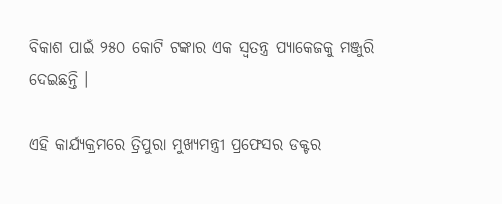ବିକାଶ ପାଇଁ ୨୫୦ କୋଟି ଟଙ୍କାର ଏକ ସ୍ୱତନ୍ତ୍ର ପ୍ୟାକେଜକୁ ମଞ୍ଜୁରି ଦେଇଛନ୍ତି ।

ଏହି କାର୍ଯ୍ୟକ୍ରମରେ ତ୍ରିପୁରା ମୁଖ୍ୟମନ୍ତ୍ରୀ ପ୍ରଫେସର ଡକ୍ଟର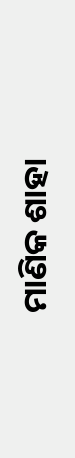ମାଣିକ ଶାହା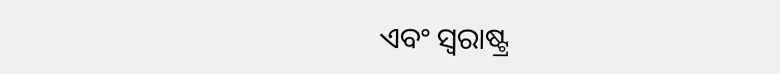ଏବଂ ସ୍ୱରାଷ୍ଟ୍ର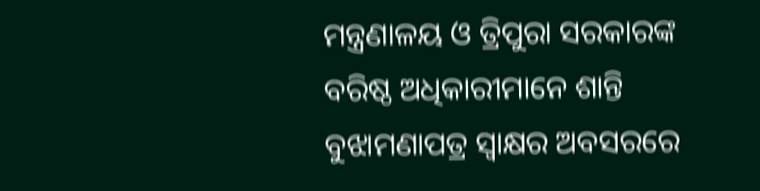ମନ୍ତ୍ରଣାଳୟ ଓ ତ୍ରିପୁରା ସରକାରଙ୍କ ବରିଷ୍ଠ ଅଧିକାରୀମାନେ ଶାନ୍ତି ବୁଝାମଣାପତ୍ର ସ୍ୱାକ୍ଷର ଅବସରରେ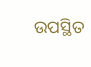ଉପସ୍ଥିତ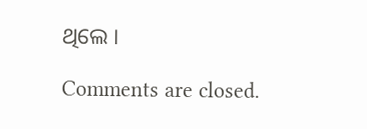ଥିଲେ ।

Comments are closed.